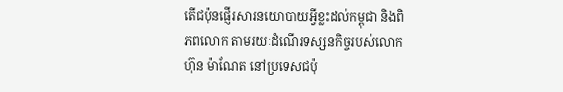តើជប៉ុនផ្ញើរសារនយោបាយអ្វីខ្លះដល់កម្ពុជា និងពិភពលោក តាមរយៈដំណើរទស្សនកិច្ចរបស់លោក ហ៊ុន ម៉ាណែត នៅប្រទេសជប៉ុ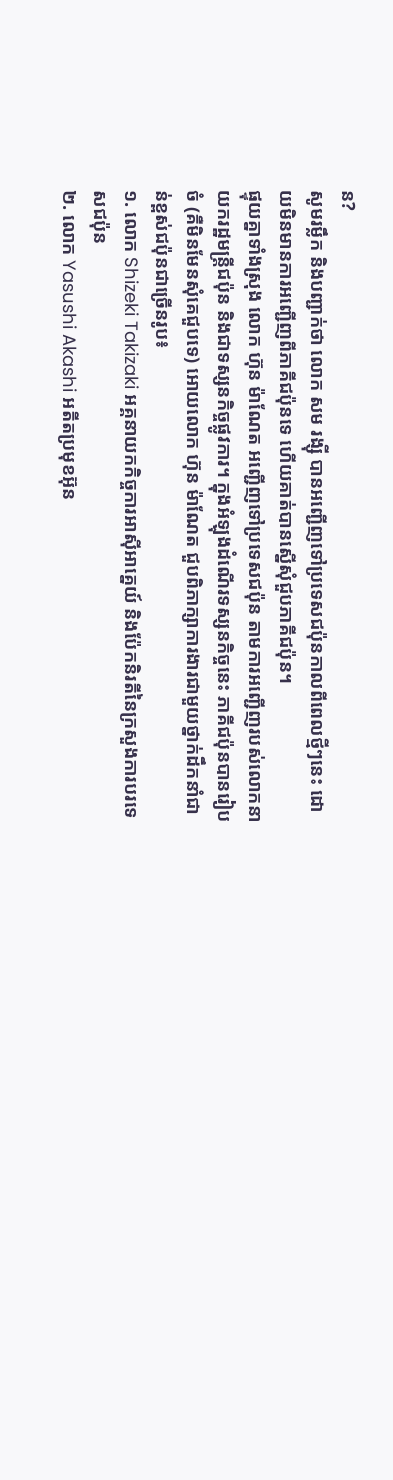ន?
សូមរម្លឹក និងបញ្ជាក់ថា លោក សម រង្ស៊ី បានអញ្ជើញទៅប្រទេសជប៉ុនកាលពីពេលថ្មីៗនេះ ដោយមិនមានការអញ្ជើញពីភាគីជប៉ុនទេ ហើយគាត់បានស្នើសុំជួបភាគីជប៉ុន។
ផ្ទុយគ្នាទាំងស្រុង លោក ហ៊ុន ម៉ាណែត អញ្ជើញទៅប្រទេសជប៉ុន តាមការអញ្ជើញរបស់លោកនាយករដ្ឋមន្ត្រីជប៉ុន និងជាទស្សនកិច្ចផ្លូវការ។ ក្នុងអំឡុងដំណើរទស្សនកិច្ចនេះ ភាគីជប៉ុនបានរៀបចំ (គឺមិនមែនសុំគេជួបទេ) អោយលោក ហ៊ុន ម៉ាណែត ជួបពិភាក្សាការងារជាមួយថ្នាក់ដឹកនាំជាន់ខ្ពស់ជប៉ុនជាច្រើនរូប៖
១. លោក Shizeki Takizaki អគ្គនាយកកិច្ចការអាសុីអាគ្នេយ៍ និងប៉ែកនិរតីនៃក្រសួងការបរទេសជប៉ុន
២. លោក Yasushi Akashi អតីតប្រមុខអ៊ុន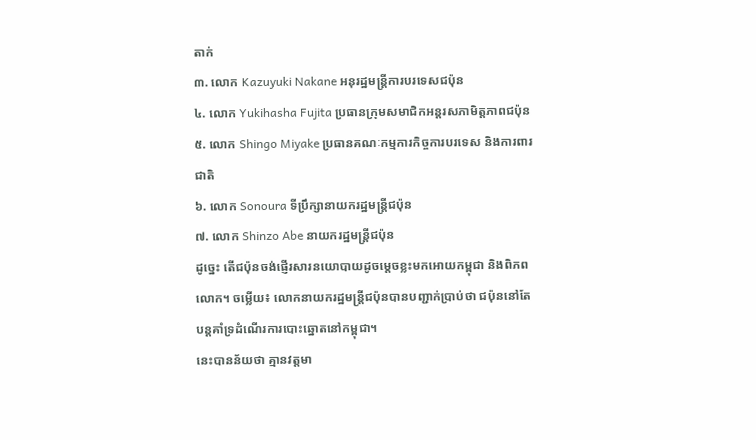តាក់
៣. លោក Kazuyuki Nakane អនុរដ្ឋមន្ត្រីការបរទេសជប៉ុន
៤. លោក Yukihasha Fujita ប្រធានក្រុមសមាជិកអន្តរសភាមិត្តភាពជប៉ុន
៥. លោក Shingo Miyake ប្រធានគណៈកម្មការកិច្ចការបរទេស និងការពារជាតិ
៦. លោក Sonoura ទីប្រឹក្សានាយករដ្ឋមន្ត្រីជប៉ុន
៧. លោក Shinzo Abe នាយករដ្ឋមន្ត្រីជប៉ុន
ដូច្នេះ តើជប៉ុនចង់ផ្ញើរសារនយោបាយដូចម្តេចខ្លះមកអោយកម្ពុជា និងពិភពលោក។ ចម្លើយ៖ លោកនាយករដ្ឋមន្ត្រីជប៉ុនបានបញ្ជាក់ប្រាប់ថា ជប៉ុននៅតែបន្តគាំទ្រដំណើរការបោះឆ្នោតនៅកម្ពុជា។
នេះបានន័យថា គ្មានវត្តមា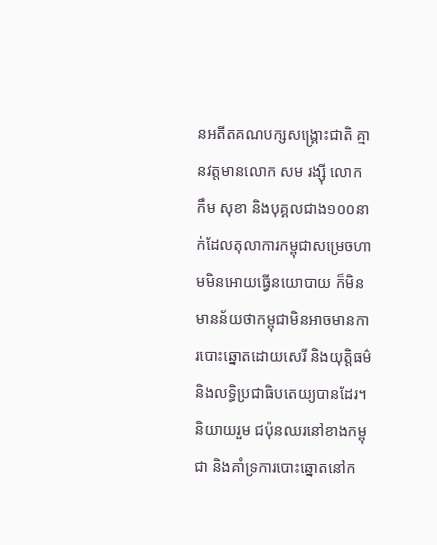នអតីតគណបក្សសង្គ្រោះជាតិ គ្មានវត្តមានលោក សម រង្ស៊ី លោក កឹម សុខា និងបុគ្គលជាង១០០នាក់ដែលតុលាការកម្ពុជាសម្រេចហាមមិនអោយធ្វើនយោបាយ ក៏មិនមានន័យថាកម្ពុជាមិនអាចមានការបោះឆ្នោតដោយសេរី និងយុត្តិធម៌ និងលទ្ធិប្រជាធិបតេយ្យបានដែរ។
និយាយរួម ជប៉ុនឈរនៅខាងកម្ពុជា និងគាំទ្រការបោះឆ្នោតនៅក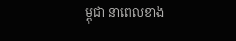ម្ពុជា នាពេលខាង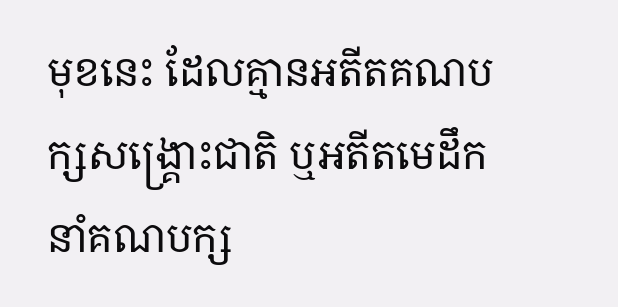មុខនេះ ដែលគ្មានអតីតគណបក្សសង្គ្រោះជាតិ ឬអតីតមេដឹកនាំគណបក្ស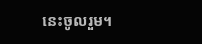នេះចូលរួម។